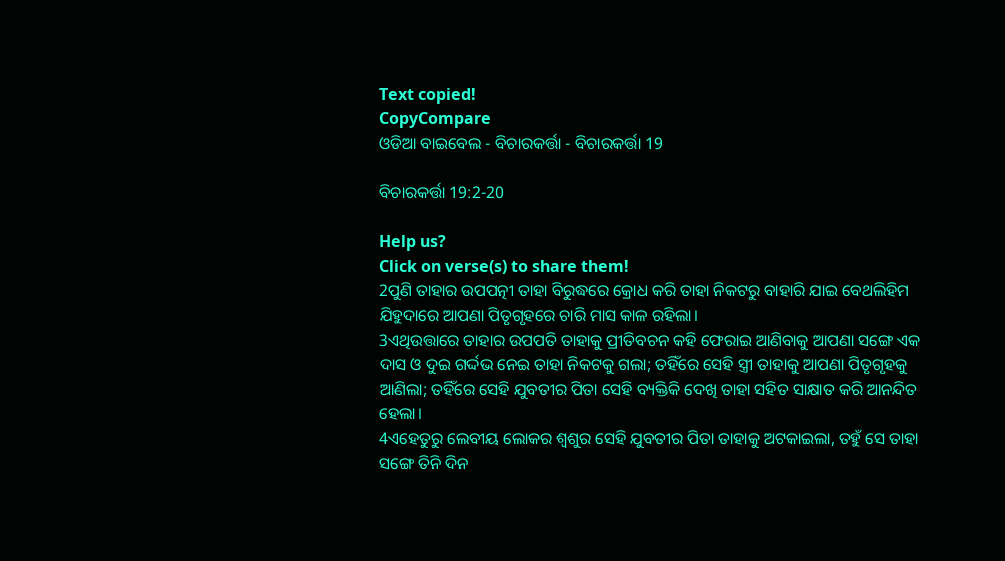Text copied!
CopyCompare
ଓଡିଆ ବାଇବେଲ - ବିଚାରକର୍ତ୍ତା - ବିଚାରକର୍ତ୍ତା 19

ବିଚାରକର୍ତ୍ତା 19:2-20

Help us?
Click on verse(s) to share them!
2ପୁଣି ତାହାର ଉପପତ୍ନୀ ତାହା ବିରୁଦ୍ଧରେ କ୍ରୋଧ କରି ତାହା ନିକଟରୁ ବାହାରି ଯାଇ ବେଥଲିହିମ ଯିହୁଦାରେ ଆପଣା ପିତୃଗୃହରେ ଚାରି ମାସ କାଳ ରହିଲା।
3ଏଥିଉତ୍ତାରେ ତାହାର ଉପପତି ତାହାକୁ ପ୍ରୀତିବଚନ କହି ଫେରାଇ ଆଣିବାକୁ ଆପଣା ସଙ୍ଗେ ଏକ ଦାସ ଓ ଦୁଇ ଗର୍ଦ୍ଦଭ ନେଇ ତାହା ନିକଟକୁ ଗଲା; ତହିଁରେ ସେହି ସ୍ତ୍ରୀ ତାହାକୁ ଆପଣା ପିତୃଗୃହକୁ ଆଣିଲା; ତହିଁରେ ସେହି ଯୁବତୀର ପିତା ସେହି ବ୍ୟକ୍ତିକି ଦେଖି ତାହା ସହିତ ସାକ୍ଷାତ କରି ଆନନ୍ଦିତ ହେଲା।
4ଏହେତୁରୁ ଲେବୀୟ ଲୋକର ଶ୍ୱଶୁର ସେହି ଯୁବତୀର ପିତା ତାହାକୁ ଅଟକାଇଲା, ତହୁଁ ସେ ତାହା ସଙ୍ଗେ ତିନି ଦିନ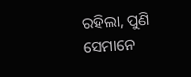ରହିଲା, ପୁଣି ସେମାନେ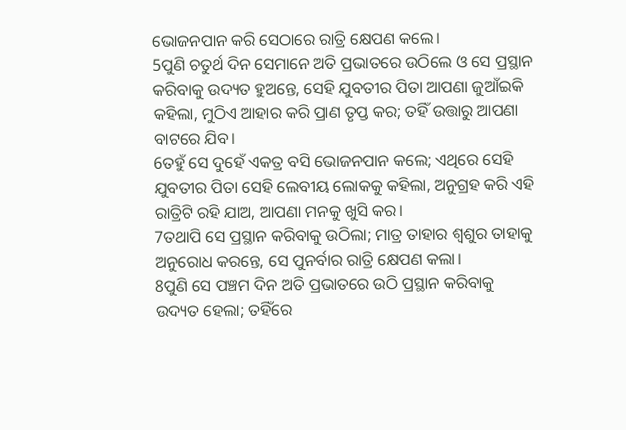ଭୋଜନପାନ କରି ସେଠାରେ ରାତ୍ରି କ୍ଷେପଣ କଲେ।
5ପୁଣି ଚତୁର୍ଥ ଦିନ ସେମାନେ ଅତି ପ୍ରଭାତରେ ଉଠିଲେ ଓ ସେ ପ୍ରସ୍ଥାନ କରିବାକୁ ଉଦ୍ୟତ ହୁଅନ୍ତେ, ସେହି ଯୁବତୀର ପିତା ଆପଣା ଜୁଆଁଇକି କହିଲା, ମୁଠିଏ ଆହାର କରି ପ୍ରାଣ ତୃପ୍ତ କର; ତହିଁ ଉତ୍ତାରୁ ଆପଣା ବାଟରେ ଯିବ।
6ତହୁଁ ସେ ଦୁହେଁ ଏକତ୍ର ବସି ଭୋଜନପାନ କଲେ; ଏଥିରେ ସେହି ଯୁବତୀର ପିତା ସେହି ଲେବୀୟ ଲୋକକୁ କହିଲା, ଅନୁଗ୍ରହ କରି ଏହି ରାତ୍ରିଟି ରହି ଯାଅ, ଆପଣା ମନକୁ ଖୁସି କର।
7ତଥାପି ସେ ପ୍ରସ୍ଥାନ କରିବାକୁ ଉଠିଲା; ମାତ୍ର ତାହାର ଶ୍ୱଶୁର ତାହାକୁ ଅନୁରୋଧ କରନ୍ତେ, ସେ ପୁନର୍ବାର ରାତ୍ରି କ୍ଷେପଣ କଲା।
8ପୁଣି ସେ ପଞ୍ଚମ ଦିନ ଅତି ପ୍ରଭାତରେ ଉଠି ପ୍ରସ୍ଥାନ କରିବାକୁ ଉଦ୍ୟତ ହେଲା; ତହିଁରେ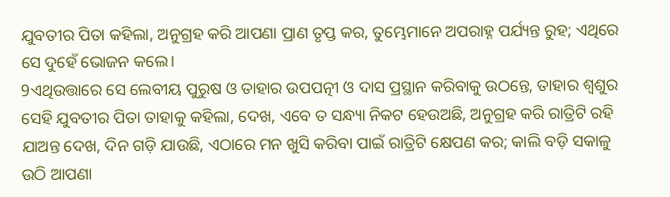ଯୁବତୀର ପିତା କହିଲା, ଅନୁଗ୍ରହ କରି ଆପଣା ପ୍ରାଣ ତୃପ୍ତ କର, ତୁମ୍ଭେମାନେ ଅପରାହ୍ନ ପର୍ଯ୍ୟନ୍ତ ରୁହ; ଏଥିରେ ସେ ଦୁହେଁ ଭୋଜନ କଲେ।
9ଏଥିଉତ୍ତାରେ ସେ ଲେବୀୟ ପୁରୁଷ ଓ ତାହାର ଉପପତ୍ନୀ ଓ ଦାସ ପ୍ରସ୍ଥାନ କରିବାକୁ ଉଠନ୍ତେ, ତାହାର ଶ୍ୱଶୁର ସେହି ଯୁବତୀର ପିତା ତାହାକୁ କହିଲା, ଦେଖ, ଏବେ ତ ସନ୍ଧ୍ୟା ନିକଟ ହେଉଅଛି, ଅନୁଗ୍ରହ କରି ରାତ୍ରିଟି ରହି ଯାଅନ୍ତ ଦେଖ, ଦିନ ଗଡ଼ି ଯାଉଛି, ଏଠାରେ ମନ ଖୁସି କରିବା ପାଇଁ ରାତ୍ରିଟି କ୍ଷେପଣ କର; କାଲି ବଡ଼ି ସକାଳୁ ଉଠି ଆପଣା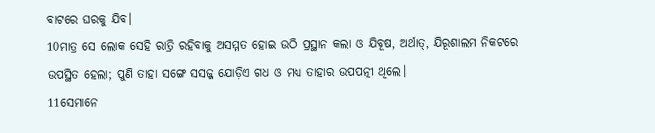ବାଟରେ ଘରକୁ ଯିବ।
10ମାତ୍ର ସେ ଲୋକ ସେହି ରାତ୍ରି ରହିବାକୁ ଅସମ୍ମତ ହୋଇ ଉଠି ପ୍ରସ୍ଥାନ କଲା ଓ ଯିବୂଷ, ଅର୍ଥାତ୍‍, ଯିରୂଶାଲମ ନିକଟରେ ଉପସ୍ଥିତ ହେଲା; ପୁଣି ତାହା ସଙ୍ଗେ ସସଜ୍ଜ ଯୋଡ଼ିଏ ଗଧ ଓ ମଧ୍ୟ ତାହାର ଉପପତ୍ନୀ ଥିଲେ।
11ସେମାନେ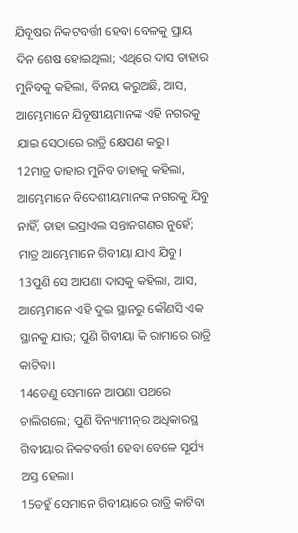ଯିବୂଷର ନିକଟବର୍ତ୍ତୀ ହେବା ବେଳକୁ ପ୍ରାୟ ଦିନ ଶେଷ ହୋଇଥିଲା; ଏଥିରେ ଦାସ ତାହାର ମୁନିବକୁ କହିଲା, ବିନୟ କରୁଅଛି, ଆସ, ଆମ୍ଭେମାନେ ଯିବୂଷୀୟମାନଙ୍କ ଏହି ନଗରକୁ ଯାଇ ସେଠାରେ ରାତ୍ରି କ୍ଷେପଣ କରୁ।
12ମାତ୍ର ତାହାର ମୁନିବ ତାହାକୁ କହିଲା, ଆମ୍ଭେମାନେ ବିଦେଶୀୟମାନଙ୍କ ନଗରକୁ ଯିବୁ ନାହିଁ, ତାହା ଇସ୍ରାଏଲ ସନ୍ତାନଗଣର ନୁହେଁ; ମାତ୍ର ଆମ୍ଭେମାନେ ଗିବୀୟା ଯାଏ ଯିବୁ।
13ପୁଣି ସେ ଆପଣା ଦାସକୁ କହିଲା, ଆସ, ଆମ୍ଭେମାନେ ଏହି ଦୁଇ ସ୍ଥାନରୁ କୌଣସି ଏକ ସ୍ଥାନକୁ ଯାଉ; ପୁଣି ଗିବୀୟା କି ରାମାରେ ରାତ୍ରି କାଟିବା।
14ତେଣୁ ସେମାନେ ଆପଣା ପଥରେ ଚାଲିଗଲେ; ପୁଣି ବିନ୍ୟାମୀନ୍‍ର ଅଧିକାରସ୍ଥ ଗିବୀୟାର ନିକଟବର୍ତ୍ତୀ ହେବା ବେଳେ ସୂର୍ଯ୍ୟ ଅସ୍ତ ହେଲା।
15ତହୁଁ ସେମାନେ ଗିବୀୟାରେ ରାତ୍ରି କାଟିବା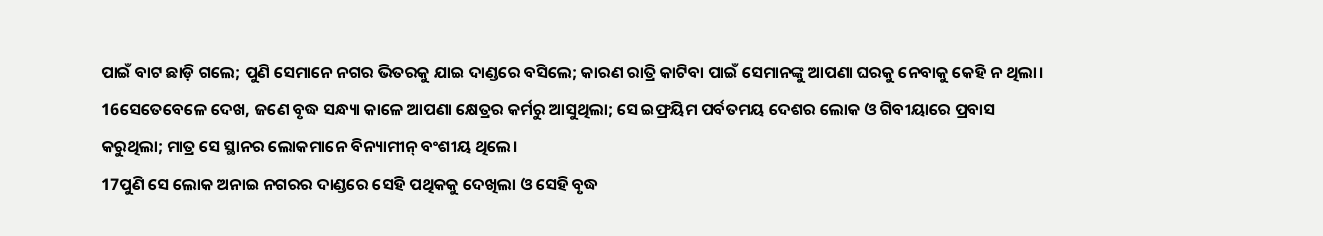ପାଇଁ ବାଟ ଛାଡ଼ି ଗଲେ; ପୁଣି ସେମାନେ ନଗର ଭିତରକୁ ଯାଇ ଦାଣ୍ଡରେ ବସିଲେ; କାରଣ ରାତ୍ରି କାଟିବା ପାଇଁ ସେମାନଙ୍କୁ ଆପଣା ଘରକୁ ନେବାକୁ କେହି ନ ଥିଲା।
16ସେତେବେଳେ ଦେଖ, ଜଣେ ବୃଦ୍ଧ ସନ୍ଧ୍ୟା କାଳେ ଆପଣା କ୍ଷେତ୍ରର କର୍ମରୁ ଆସୁଥିଲା; ସେ ଇଫ୍ରୟିମ ପର୍ବତମୟ ଦେଶର ଲୋକ ଓ ଗିବୀୟାରେ ପ୍ରବାସ କରୁଥିଲା; ମାତ୍ର ସେ ସ୍ଥାନର ଲୋକମାନେ ବିନ୍ୟାମୀନ୍ ବଂଶୀୟ ଥିଲେ।
17ପୁଣି ସେ ଲୋକ ଅନାଇ ନଗରର ଦାଣ୍ଡରେ ସେହି ପଥିକକୁ ଦେଖିଲା ଓ ସେହି ବୃଦ୍ଧ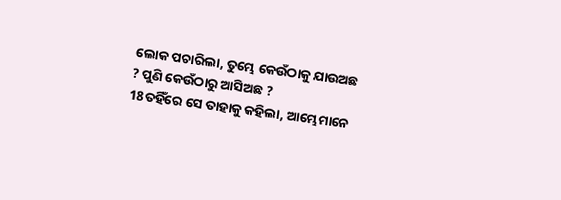ଲୋକ ପଚାରିଲା, ତୁମ୍ଭେ କେଉଁଠାକୁ ଯାଉଅଛ ? ପୁଣି କେଉଁଠାରୁ ଆସିଅଛ ?
18ତହିଁରେ ସେ ତାହାକୁ କହିଲା, ଆମ୍ଭେମାନେ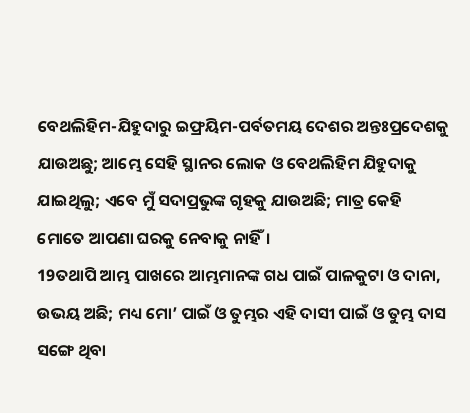ବେଥଲିହିମ-ଯିହୁଦାରୁ ଇଫ୍ରୟିମ-ପର୍ବତମୟ ଦେଶର ଅନ୍ତଃପ୍ରଦେଶକୁ ଯାଉଅଛୁ; ଆମ୍ଭେ ସେହି ସ୍ଥାନର ଲୋକ ଓ ବେଥଲିହିମ ଯିହୁଦାକୁ ଯାଇଥିଲୁ; ଏବେ ମୁଁ ସଦାପ୍ରଭୁଙ୍କ ଗୃହକୁ ଯାଉଅଛି; ମାତ୍ର କେହି ମୋତେ ଆପଣା ଘରକୁ ନେବାକୁ ନାହିଁ।
19ତଥାପି ଆମ୍ଭ ପାଖରେ ଆମ୍ଭମାନଙ୍କ ଗଧ ପାଇଁ ପାଳକୁଟା ଓ ଦାନା, ଉଭୟ ଅଛି; ମଧ୍ୟ ମୋ’ ପାଇଁ ଓ ତୁମ୍ଭର ଏହି ଦାସୀ ପାଇଁ ଓ ତୁମ୍ଭ ଦାସ ସଙ୍ଗେ ଥିବା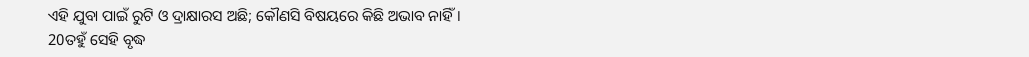ଏହି ଯୁବା ପାଇଁ ରୁଟି ଓ ଦ୍ରାକ୍ଷାରସ ଅଛି; କୌଣସି ବିଷୟରେ କିଛି ଅଭାବ ନାହିଁ।
20ତହୁଁ ସେହି ବୃଦ୍ଧ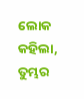ଲୋକ କହିଲା, ତୁମ୍ଭର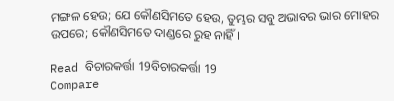ମଙ୍ଗଳ ହେଉ; ଯେ କୌଣସିମତେ ହେଉ, ତୁମ୍ଭର ସବୁ ଅଭାବର ଭାର ମୋହର ଉପରେ; କୌଣସିମତେ ଦାଣ୍ଡରେ ରୁହ ନାହିଁ।

Read ବିଚାରକର୍ତ୍ତା 19ବିଚାରକର୍ତ୍ତା 19
Compare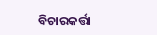ବିଚାରକର୍ତ୍ତା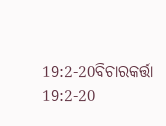19:2-20ବିଚାରକର୍ତ୍ତା 19:2-20